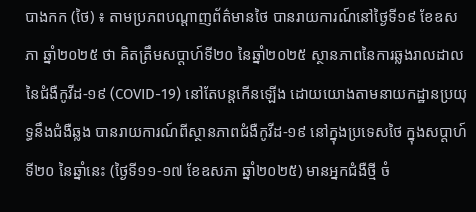បាងកក (ថៃ) ៖ តាមប្រភពបណ្តាញព័ត៌មានថៃ បានរាយការណ៍នៅថ្ងៃទី១៩ ខែឧសភា ឆ្នាំ២០២៥ ថា គិតត្រឹមសប្តាហ៍ទី២០ នៃឆ្នាំ២០២៥ ស្ថានភាពនៃការឆ្លងរាលដាលនៃជំងឺកូវីដ-១៩ (COVID-19) នៅតែបន្តកើនឡើង ដោយយោងតាមនាយកដ្ឋានប្រយុទ្ធនឹងជំងឺឆ្លង បានរាយការណ៍ពីស្ថានភាពជំងឺកូវីដ-១៩ នៅក្នុងប្រទេសថៃ ក្នុងសប្តាហ៍ទី២០ នៃឆ្នាំនេះ (ថ្ងៃទី១១-១៧ ខែឧសភា ឆ្នាំ២០២៥) មានអ្នកជំងឺថ្មី ចំ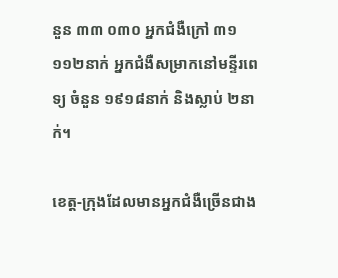នួន ៣៣ ០៣០ អ្នកជំងឺក្រៅ ៣១ ១១២នាក់ អ្នកជំងឺសម្រាកនៅមន្ទីរពេទ្យ ចំនួន ១៩១៨នាក់ និងស្លាប់ ២នាក់។

ខេត្ត-ក្រុងដែលមានអ្នកជំងឺច្រើនជាង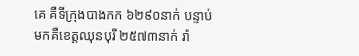គេ គឺទីក្រុងបាងកក ៦២៩០នាក់ បន្ទាប់មកគឺខេត្តឈុនបុរី ២៥៧៣នាក់ រ៉ា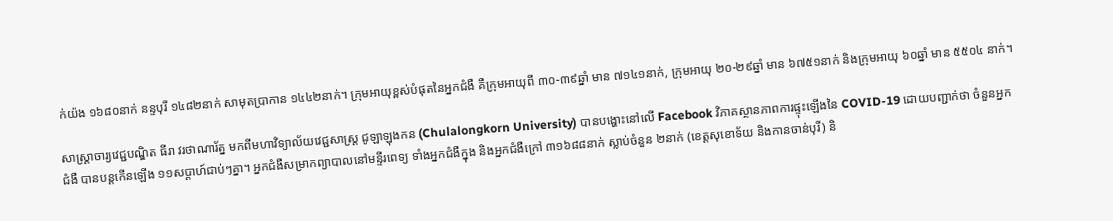ក់យ៉ង ១៦៨០នាក់ នន្ទបុរី ១៤៨២នាក់ សាមុតប្រាកាន ១៤៤២នាក់។ ក្រុមអាយុខ្ពស់បំផុតនៃអ្នកជំងឺ គឺក្រុមអាយុពី ៣០-៣៩ឆ្នាំ មាន ៧១៤១នាក់, ក្រុមអាយុ ២០-២៩ឆ្នាំ មាន ៦៧៥១នាក់ និងក្រុមអាយុ ៦០ឆ្នាំ មាន ៥៥០៤ នាក់។

សាស្ត្រាចារ្យវេជ្ជបណ្ឌិត ធីរា វរថាណារ័ត្ន មកពីមហាវិទ្យាល័យវេជ្ជសាស្ត្រ ជូឡាឡុងកន (Chulalongkorn University) បានបង្ហោះនៅលើ Facebook វិភាគស្ថានភាពការផ្ទុះឡើងនៃ COVID-19 ដោយបញ្ជាក់ថា ចំនួនអ្នកជំងឺ បានបន្តកើនឡើង ១១សប្តាហ៍ជាប់ៗគ្នា។ អ្នកជំងឺសម្រាកព្យាបាលនៅមន្ទីរពេទ្យ ទាំងអ្នកជំងឺក្នុង និងអ្នកជំងឺក្រៅ ៣១៦៨៨នាក់ ស្លាប់ចំនួន ២នាក់ (ខេត្តសុខោទ័យ និងកានចាន់បុរី) និ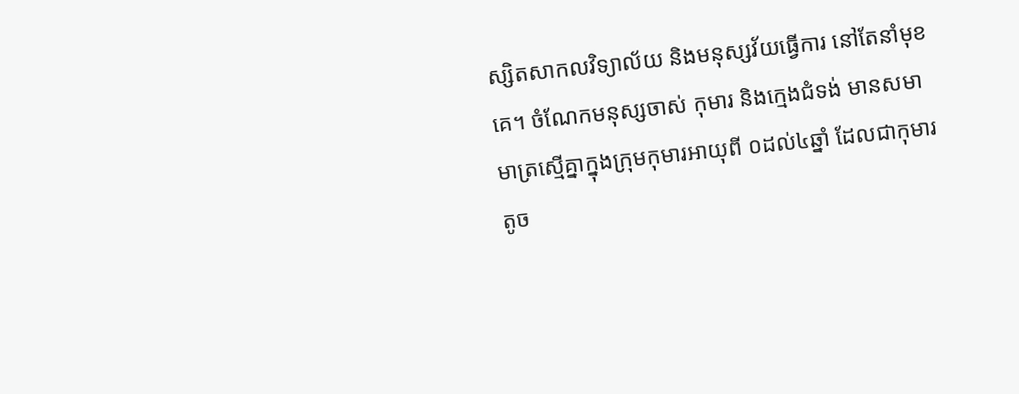ស្សិតសាកលវិទ្យាល័យ និងមនុស្សវ័យធ្វើការ នៅតែនាំមុខគេ។ ចំណែកមនុស្សចាស់ កុមារ និងក្មេងជំទង់ មានសមាមាត្រស្មើគ្នាក្នុងក្រុមកុមារអាយុពី ០ដល់៤ឆ្នាំ ដែលជាកុមារតូច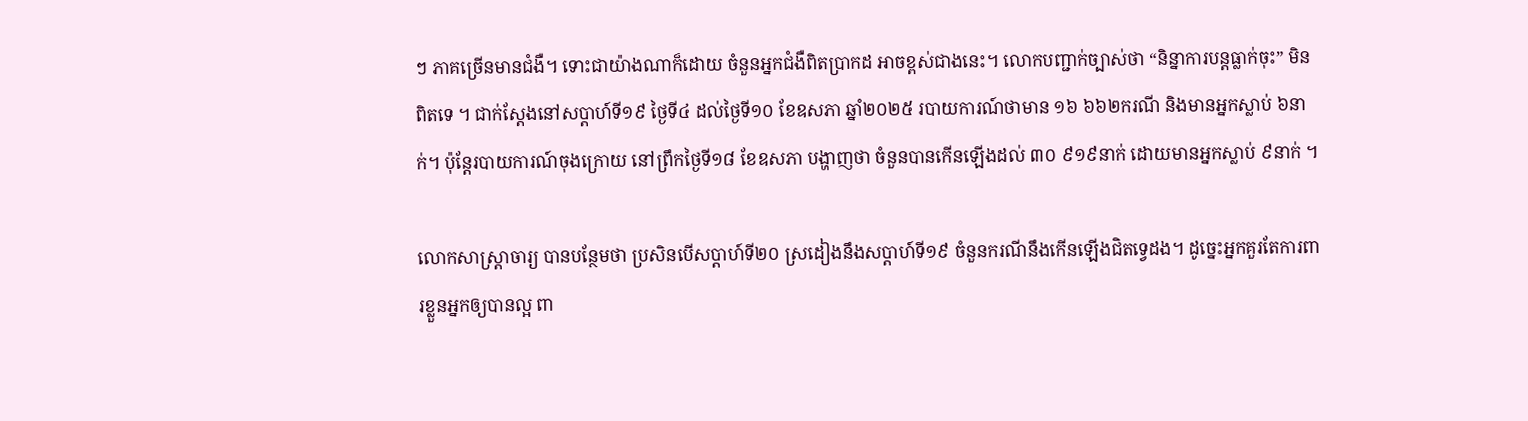ៗ ភាគច្រើនមានជំងឺ។ ទោះជាយ៉ាងណាក៏ដោយ ចំនួនអ្នកជំងឺពិតប្រាកដ អាចខ្ពស់ជាងនេះ។ លោកបញ្ជាក់ច្បាស់ថា “និន្នាការបន្តធ្លាក់ចុះ” មិនពិតទេ ។ ជាក់ស្តែងនៅសប្តាហ៍ទី១៩ ថ្ងៃទី៤ ដល់ថ្ងៃទី១០ ខែឧសភា ឆ្នាំ២០២៥ របាយការណ៍ថាមាន ១៦ ៦៦២ករណី និងមានអ្នកស្លាប់ ៦នាក់។ ប៉ុន្តែរបាយការណ៍ចុងក្រោយ នៅព្រឹកថ្ងៃទី១៨ ខែឧសភា បង្ហាញថា ចំនួនបានកើនឡើងដល់ ៣០ ៩១៩នាក់ ដោយមានអ្នកស្លាប់ ៩នាក់ ។

លោកសាស្ត្រាចារ្យ បានបន្ថែមថា ប្រសិនបើសប្តាហ៍ទី២០ ស្រដៀងនឹងសប្តាហ៍ទី១៩ ចំនួនករណីនឹងកើនឡើងជិតទ្វេដង។ ដូច្នេះអ្នកគួរតែការពារខ្លួនអ្នកឲ្យបានល្អ ពា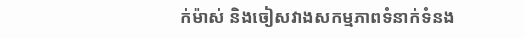ក់ម៉ាស់ និងចៀសវាងសកម្មភាពទំនាក់ទំនង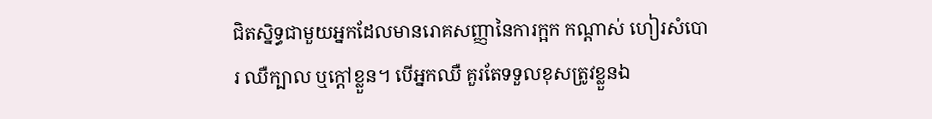ជិតស្និទ្ធជាមួយអ្នកដែលមានរោគសញ្ញានៃការក្អក កណ្តាស់ ហៀរសំបោរ ឈឺក្បាល ឬក្តៅខ្លួន។ បើអ្នកឈឺ គួរតែទទួលខុសត្រូវខ្លួនឯ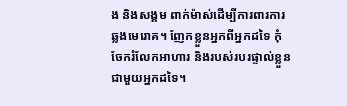ង និងសង្គម ពាក់ម៉ាស់ដើម្បីការពារការឆ្លងមេរោគ។ ញែកខ្លួនអ្នកពីអ្នកដទៃ កុំចែករំលែកអាហារ និងរបស់របរផ្ទាល់ខ្លួនជាមួយអ្នកដទៃ។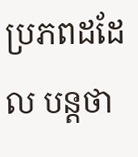ប្រភពដដែល បន្តថា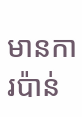មានការប៉ាន់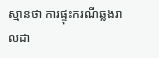ស្មានថា ការផ្ទុះករណីឆ្លងរាលដា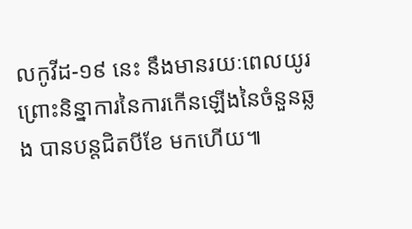លកូវីដ-១៩ នេះ នឹងមានរយៈពេលយូរ ព្រោះនិន្នាការនៃការកើនឡើងនៃចំនួនឆ្លង បានបន្តជិតបីខែ មកហើយ៕